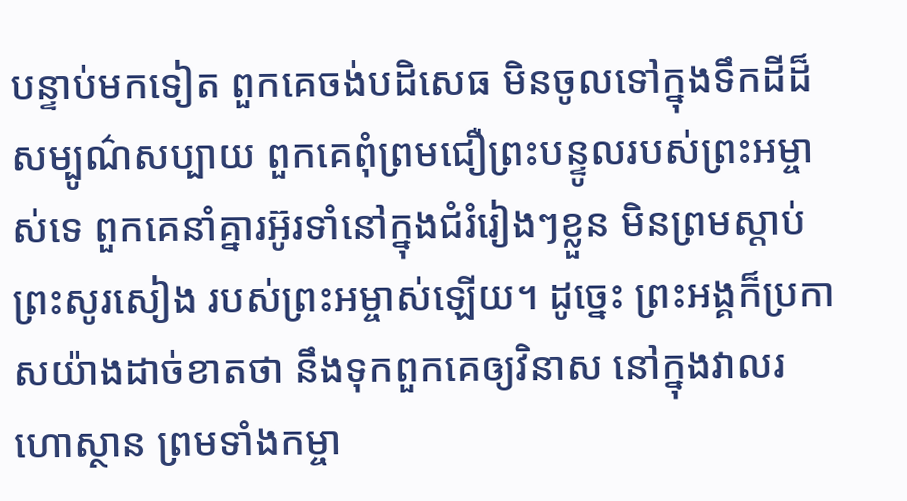បន្ទាប់មកទៀត ពួកគេចង់បដិសេធ មិនចូលទៅក្នុងទឹកដីដ៏សម្បូណ៌សប្បាយ ពួកគេពុំព្រមជឿព្រះបន្ទូលរបស់ព្រះអម្ចាស់ទេ ពួកគេនាំគ្នារអ៊ូរទាំនៅក្នុងជំរំរៀងៗខ្លួន មិនព្រមស្ដាប់ព្រះសូរសៀង របស់ព្រះអម្ចាស់ឡើយ។ ដូច្នេះ ព្រះអង្គក៏ប្រកាសយ៉ាងដាច់ខាតថា នឹងទុកពួកគេឲ្យវិនាស នៅក្នុងវាលរហោស្ថាន ព្រមទាំងកម្ចា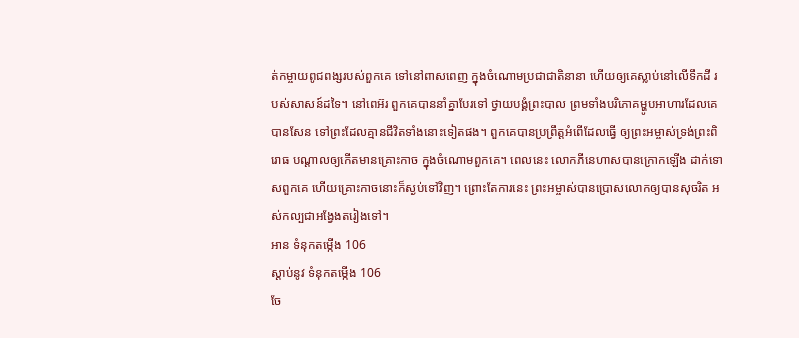ត់កម្ចាយពូជពង្សរបស់ពួកគេ ទៅនៅពាសពេញ ក្នុងចំណោមប្រជាជាតិនានា ហើយឲ្យគេស្លាប់នៅលើទឹកដី របស់សាសន៍ដទៃ។ នៅពេអ៊រ ពួកគេបាននាំគ្នាបែរទៅ ថ្វាយបង្គំព្រះបាល ព្រមទាំងបរិភោគម្ហូបអាហារដែលគេបានសែន ទៅព្រះដែលគ្មានជីវិតទាំងនោះទៀតផង។ ពួកគេបានប្រព្រឹត្តអំពើដែលធ្វើ ឲ្យព្រះអម្ចាស់ទ្រង់ព្រះពិរោធ បណ្ដាលឲ្យកើតមានគ្រោះកាច ក្នុងចំណោមពួកគេ។ ពេលនេះ លោកភីនេហាសបានក្រោកឡើង ដាក់ទោសពួកគេ ហើយគ្រោះកាចនោះក៏ស្ងប់ទៅវិញ។ ព្រោះតែការនេះ ព្រះអម្ចាស់បានប្រោសលោកឲ្យបានសុចរិត អស់កល្បជាអង្វែងតរៀងទៅ។
អាន ទំនុកតម្កើង 106
ស្ដាប់នូវ ទំនុកតម្កើង 106
ចែ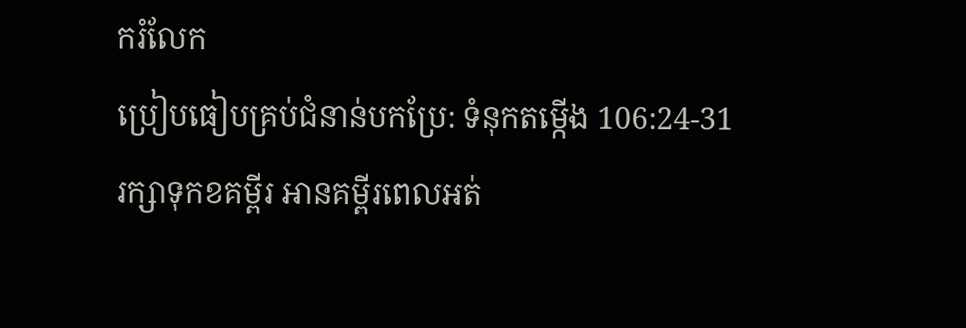ករំលែក
ប្រៀបធៀបគ្រប់ជំនាន់បកប្រែ: ទំនុកតម្កើង 106:24-31
រក្សាទុកខគម្ពីរ អានគម្ពីរពេលអត់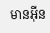មានអ៊ីន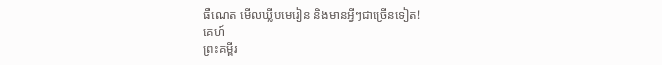ធឺណេត មើលឃ្លីបមេរៀន និងមានអ្វីៗជាច្រើនទៀត!
គេហ៍
ព្រះគម្ពីរ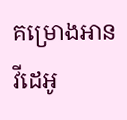គម្រោងអាន
វីដេអូ